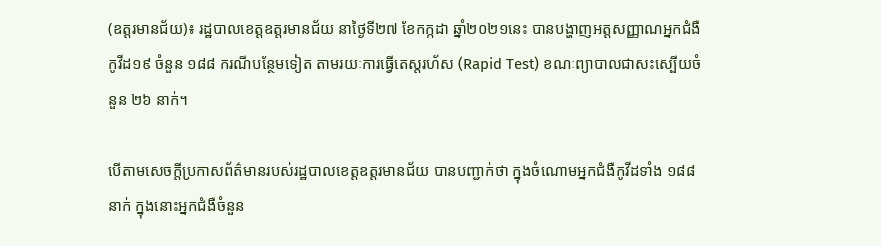(ឧត្តរមានជ័យ)៖ រដ្ឋបាលខេត្តឧត្តរមានជ័យ នាថ្ងៃទី២៧ ខែកក្កដា ឆ្នាំ២០២១នេះ បានបង្ហាញអត្តសញ្ញាណអ្នកជំងឺកូវីដ១៩ ចំនួន ១៨៨ ករណីបន្ថែមទៀត តាមរយៈការធ្វើតេស្តរហ័ស (Rapid Test) ខណៈព្យាបាលជាសះស្បើយចំនួន ២៦ នាក់។

បើតាមសេចក្តីប្រកាសព័ត៌មានរបស់រដ្ឋបាលខេត្តឧត្តរមានជ័យ បានបញ្ជាក់ថា ក្នុងចំណោមអ្នកជំងឺកូវីដទាំង ១៨៨ នាក់ ក្នុងនោះអ្នកជំងឺចំនួន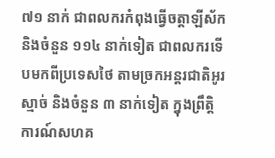៧១ នាក់ ជាពលករកំពុងធ្វើចត្តាឡីស័ក និងចំនួន ១១៤ នាក់ទៀត ជាពលករទើបមកពីប្រទេសថៃ តាមច្រកអន្តរជាតិអូរស្មាច់ និងចំនួន ៣ នាក់ទៀត ក្នុងព្រឹត្តិការណ៍សហគ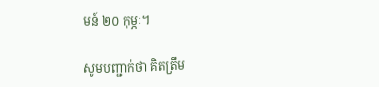មន៍ ២០ កុម្ភៈ។

សូមបញ្ជាក់ថា គិតត្រឹម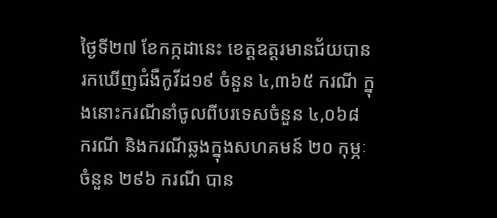ថ្ងៃទី២៧ ខែកក្កដានេះ ខេត្តឧត្តរមានជ័យបានរកឃើញជំងឺកូវីដ១៩ ចំនួន ៤,៣៦៥ ករណី ក្នុងនោះករណីនាំចូលពីបរទេសចំនួន ៤,០៦៨ ករណី និងករណីឆ្លងក្នុងសហគមន៍ ២០ កុម្ភៈ ចំនួន ២៩៦ ករណី បាន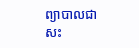ព្យាបាលជាសះ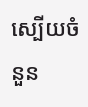ស្បើយចំនួន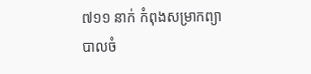៧១១ នាក់ កំពុងសម្រាកព្យាបាលចំ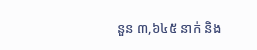នួន ៣,៦៤៥ នាក់ និង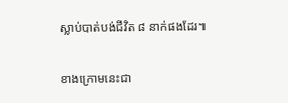ស្លាប់បាត់បង់ជីវិត ៨ នាក់ផងដែរ៕

ខាងក្រោមនេះជា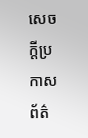សេចក្តីប្រកាសព័ត៌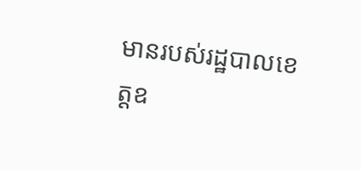មានរបស់រដ្ឋបាលខេត្តឧ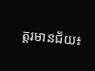ត្តរមានជ័យ៖